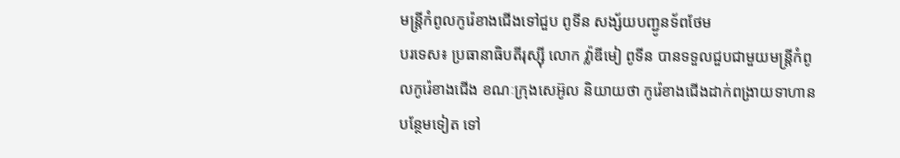មន្ត្រីកំពូលកូរ៉េខាងជើងទៅជួប ពូទីន សង្ស័យបញ្ជូនទ័ពថែម
បរទេស៖ ប្រធានាធិបតីរុស្ស៊ី លោក វ្ល៉ាឌីមៀ ពូទីន បានទទួលជួបជាមួយមន្ត្រីកំពូលកូរ៉េខាងជើង ខណៈក្រុងសេអ៊ូល និយាយថា កូរ៉េខាងជើងដាក់ពង្រាយទាហានបន្ថែមទៀត ទៅ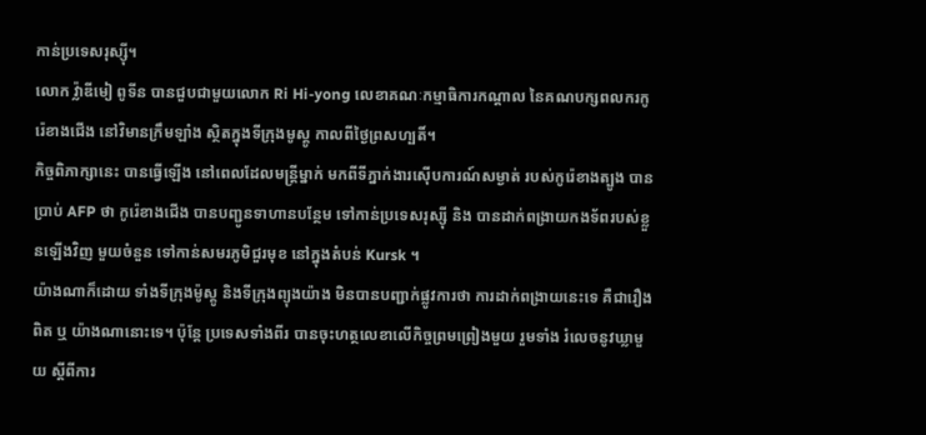កាន់ប្រទេសរុស្ស៊ី។
លោក វ្ល៉ាឌីមៀ ពូទីន បានជួបជាមួយលោក Ri Hi-yong លេខាគណៈកម្មាធិការកណ្តាល នៃគណបក្សពលករកូរ៉េខាងជើង នៅវិមានក្រឹមឡាំង ស្ថិតក្នុងទីក្រុងមូស្គូ កាលពីថ្ងៃព្រសហ្បតិ៍។
កិច្ចពិភាក្សានេះ បានធ្វើឡើង នៅពេលដែលមន្ត្រីម្នាក់ មកពីទីភ្នាក់ងារស៊ើបការណ៍សម្ងាត់ របស់កូរ៉េខាងត្បូង បានប្រាប់ AFP ថា កូរ៉េខាងជើង បានបញ្ជូនទាហានបន្ថែម ទៅកាន់ប្រទេសរុស្ស៊ី និង បានដាក់ពង្រាយកងទ័ពរបស់ខ្លួនឡើងវិញ មួយចំនួន ទៅកាន់សមរភូមិជួរមុខ នៅក្នុងតំបន់ Kursk ។
យ៉ាងណាក៏ដោយ ទាំងទីក្រុងម៉ូស្គូ និងទីក្រុងព្យុងយ៉ាង មិនបានបញ្ជាក់ផ្លូវការថា ការដាក់ពង្រាយនេះទេ គឺជារឿងពិត ឬ យ៉ាងណានោះទេ។ ប៉ុន្តែ ប្រទេសទាំងពីរ បានចុះហត្ថលេខាលើកិច្ចព្រមព្រៀងមួយ រួមទាំង រំលេចនូវឃ្លាមួយ ស្តីពីការ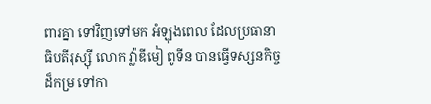ពារគ្នា ទៅវិញទៅមក អំឡុងពេល ដែលប្រធានាធិបតីរុស្ស៊ី លោក វ្ល៉ាឌីមៀ ពូទីន បានធ្វើទស្សនកិច្ចដ៏កម្រ ទៅកា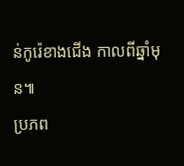ន់កូរ៉េខាងជើង កាលពីឆ្នាំមុន៕
ប្រភព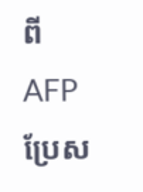ពី AFP ប្រែស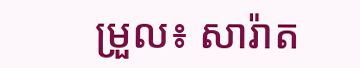ម្រួល៖ សារ៉ាត